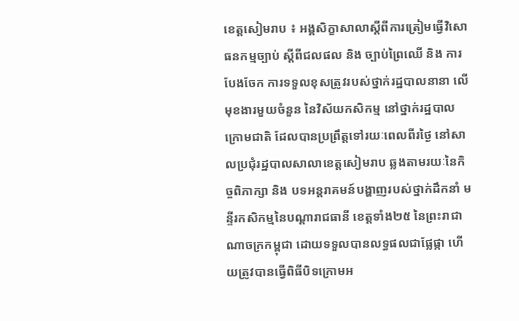ខេត្តសៀមរាប ៖ អង្គសិក្ខាសាលាស្តីពីការត្រៀមធ្វើវិសោធនកម្មច្បាប់ ស្តីពីជលផល និង ច្បាប់ព្រៃឈើ និង ការបែងចែក ការទទួលខុសត្រូវរបស់ថ្នាក់រដ្ឋបាលនានា លើមុខងារមួយចំនួន នៃវិស័យកសិកម្ម នៅថ្នាក់រដ្ឋបាលក្រោមជាតិ ដែលបានប្រព្រឹត្តទៅរយៈពេលពីរថ្ងៃ នៅសាលប្រជុំរដ្ឋបាលសាលាខេត្តសៀមរាប ឆ្លងតាមរយៈនៃកិច្ចពិភាក្សា និង បទអន្តរាគមន៍បង្ហាញរបស់ថ្នាក់ដឹកនាំ មន្ទីរកសិកម្មនៃបណ្តារាជធានី ខេត្តទាំង២៥ នៃព្រះរាជាណាចក្រកម្ពុជា ដោយទទួលបានលទ្ធផលជាផ្លែផ្កា ហើយត្រូវបានធ្វើពិធីបិទក្រោមអ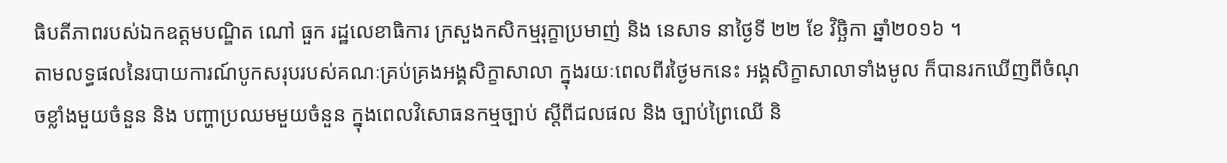ធិបតីភាពរបស់ឯកឧត្តមបណ្ឌិត ណៅ ធួក រដ្ឋលេខាធិការ ក្រសួងកសិកម្មរុក្ខាប្រមាញ់ និង នេសាទ នាថ្ងៃទី ២២ ខែ វិច្ឆិកា ឆ្នាំ២០១៦ ។
តាមលទ្ធផលនៃរបាយការណ៍បូកសរុបរបស់គណៈគ្រប់គ្រងអង្គសិក្ខាសាលា ក្នុងរយៈពេលពីរថ្ងៃមកនេះ អង្គសិក្ខាសាលាទាំងមូល ក៏បានរកឃើញពីចំណុចខ្លាំងមួយចំនួន និង បញ្ហាប្រឈមមួយចំនួន ក្នុងពេលវិសោធនកម្មច្បាប់ ស្តីពីជលផល និង ច្បាប់ព្រៃឈើ និ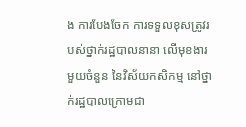ង ការបែងចែក ការទទួលខុសត្រូវរបស់ថ្នាក់រដ្ឋបាលនានា លើមុខងារមួយចំនួន នៃវិស័យកសិកម្ម នៅថ្នាក់រដ្ឋបាលក្រោមជា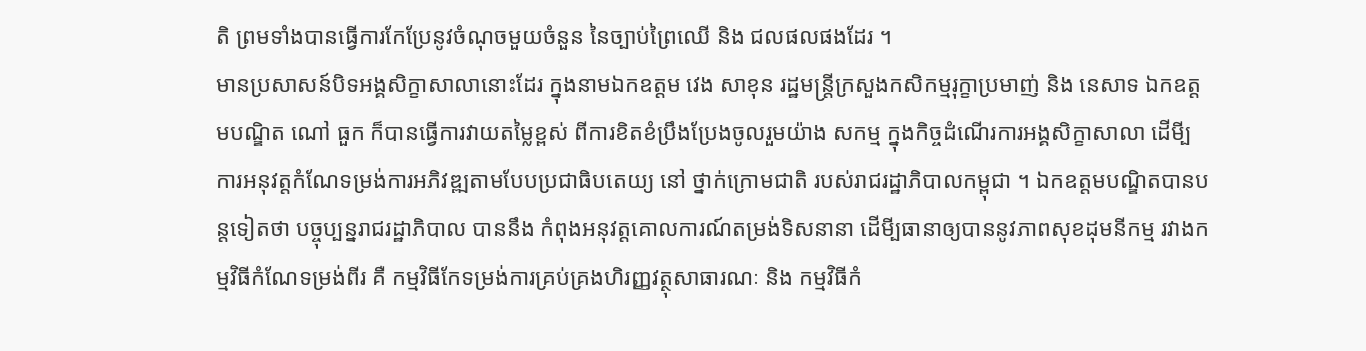តិ ព្រមទាំងបានធ្វើការកែប្រែនូវចំណុចមួយចំនួន នៃច្បាប់ព្រៃឈើ និង ជលផលផងដែរ ។
មានប្រសាសន៍បិទអង្គសិក្ខាសាលានោះដែរ ក្នុងនាមឯកឧត្តម វេង សាខុន រដ្ឋមន្ត្រីក្រសួងកសិកម្មរុក្ខាប្រមាញ់ និង នេសាទ ឯកឧត្តមបណ្ឌិត ណៅ ធួក ក៏បានធ្វើការវាយតម្លៃខ្ពស់ ពីការខិតខំប្រឹងប្រែងចូលរួមយ៉ាង សកម្ម ក្នុងកិច្ចដំណើរការអង្គសិក្ខាសាលា ដើមី្បការអនុវត្តកំណែទម្រង់ការអភិវឌ្ឍតាមបែបប្រជាធិបតេយ្យ នៅ ថ្នាក់ក្រោមជាតិ របស់រាជរដ្ឋាភិបាលកម្ពុជា ។ ឯកឧត្តមបណ្ឌិតបានបន្តទៀតថា បច្ចុប្បន្នរាជរដ្ឋាភិបាល បាននឹង កំពុងអនុវត្តគោលការណ៍តម្រង់ទិសនានា ដើមី្បធានាឲ្យបាននូវភាពសុខដុមនីកម្ម រវាងកម្មវិធីកំណែទម្រង់ពីរ គឺ កម្មវិធីកែទម្រង់ការគ្រប់គ្រងហិរញ្ញវត្ថុសាធារណៈ និង កម្មវិធីកំ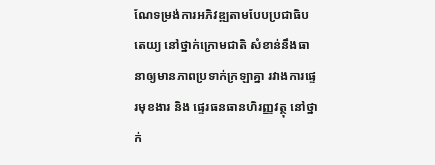ណែទម្រង់ការអភិវឌ្ឍតាមបែបប្រជាធិបតេយ្យ នៅថ្នាក់ក្រោមជាតិ សំខាន់នឹងធានាឲ្យមានភាពប្រទាក់ក្រឡាគ្នា រវាងការផ្ទេរមុខងារ និង ផ្ទេរធនធានហិរញ្ញវត្ថុ នៅថ្នាក់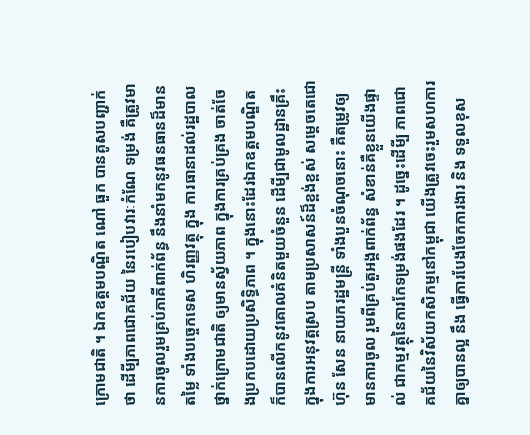ក្រោមជាតិ ។ ឯកឧត្តមបណ្ឌិត ណៅ ធួក បានគូសបញ្ជាក់ថា ដើមី្បភាពជោគជ័យ នៃរបៀបវារៈកំណែ ទម្រង់ គឺត្រូវមានការចូលរួមគ្រប់ភាគីពាក់ព័ន្ធ នឹងនាំមកនូវធនធានដ៏មានតម្លៃ ទាំងបច្ចេកទេស ហិរញ្ញវត្ថុ ក្នុង ការធានាដល់រដ្ឋបាលថ្នាក់ក្រោមជាតិ ឲ្យមានស្វ័យភាព ក្នុងការគ្រប់គ្រង ចាត់ចែងប្រកបដោយប្រសិទ្ធិភាព ។ ក្នុងនោះដែរឯកឧត្តមបណ្ឌិត ក៏បានលើកនូវគោលគំនិតមួយចំនួន ដើមី្បជាមូលដ្ឋានគ្រឹះ ក្នុងការអនុវត្តស្រប តាមប្រសាសន៍ដ៏ខ្ពង់ខ្ពស់ សម្តេចតេជោ ហ៊ុន សែន នាយករដ្ឋមន្ត្រី ទាំងបួនចំណុចនោះ គឺតម្រូវឲ្យមានការចូល រួមពីគ្រប់តួអង្គពាក់ព័ន្ធ សំខាន់គឺខ្លួនយើងផ្ទាល់ ជាកម្មវត្ថុនៃការកែទម្រង់ផងដែរ ។ ដូច្នេះដើមី្ប ភាពជោគជ័យនៃវិស័យកសិកម្មនៅកម្ពុជា យើងត្រូវចេះរួមសហការគ្នាឲ្យបានល្អ នឹង ធ្វើការបែងចែកការងារ និង ទទួលខុស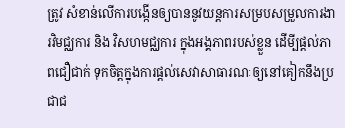ត្រូវ សំខាន់លើការបង្កើនឲ្យបាននូវយន្តការសម្របសម្រួលការងារវិមជ្ឈការ និង វិសហមជ្ឈការ ក្នុងអង្គភាពរបស់ខ្លួន ដើមី្បផ្តល់ភាពជឿជាក់ ទុកចិត្តក្នុងការផ្តល់សេវាសាធារណៈឲ្យនៅគៀកនឹងប្រជាជ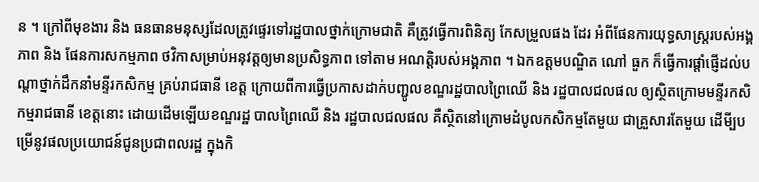ន ។ ក្រៅពីមុខងារ និង ធនធានមនុស្សដែលត្រូវផ្ទេរទៅរដ្ឋបាលថ្នាក់ក្រោមជាតិ គឺត្រូវធ្វើការពិនិត្យ កែសម្រួលផង ដែរ អំពីផែនការយុទ្ធសាស្ត្ររបស់អង្គភាព និង ផែនការសកម្មភាព ថវិកាសម្រាប់អនុវត្តឲ្យមានប្រសិទ្ធភាព ទៅតាម អណត្តិរបស់អង្គភាព ។ ឯកឧត្តមបណ្ឌិត ណៅ ធួក ក៏ធ្វើការផ្តាំផ្ញើដល់បណ្តាថ្នាក់ដឹកនាំមន្ទីរកសិកម្ម គ្រប់រាជធានី ខេត្ត ក្រោយពីការធ្វើប្រកាសដាក់បញ្ជូលខណ្ឌរដ្ឋបាលព្រៃឈើ និង រដ្ឋបាលជលផល ឲ្យស្ថិតក្រោមមន្ទីរកសិកម្មរាជធានី ខេត្តនោះ ដោយដើមឡើយខណ្ឌរដ្ឋ បាលព្រៃឈើ និង រដ្ឋបាលជលផល គឺស្ថិតនៅក្រោមដំបូលកសិកម្មតែមួយ ជាគ្រួសារតែមួយ ដើមី្បបម្រើនូវផលប្រយោជន៍ជូនប្រជាពលរដ្ឋ ក្នុងកិ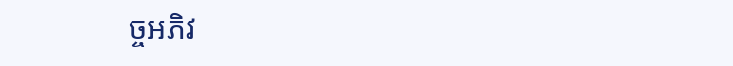ច្ចអភិវ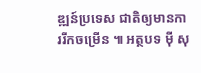ឌ្ឍន៍ប្រទេស ជាតិឲ្យមានការរីកចម្រើន ៕ អត្ថបទ ម៉ី សុ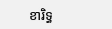ខារិទ្ធ